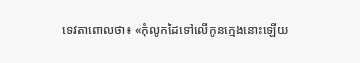ទេវតាពោលថា៖ «កុំលូកដៃទៅលើកូនក្មេងនោះឡើយ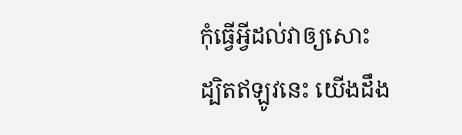កុំធ្វើអ្វីដល់វាឲ្យសោះ ដ្បិតឥឡូវនេះ យើងដឹង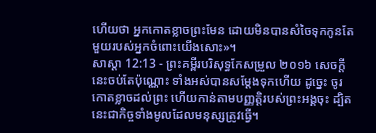ហើយថា អ្នកកោតខ្លាចព្រះមែន ដោយមិនបានសំចៃទុកកូនតែមួយរបស់អ្នកចំពោះយើងសោះ»។
សាស្តា 12:13 - ព្រះគម្ពីរបរិសុទ្ធកែសម្រួល ២០១៦ សេចក្ដីនេះចប់តែប៉ុណ្ណោះ ទាំងអស់បានសម្ដែងទុកហើយ ដូច្នេះ ចូរកោតខ្លាចដល់ព្រះ ហើយកាន់តាមបញ្ញត្តិរបស់ព្រះអង្គចុះ ដ្បិតនេះជាកិច្ចទាំងមូលដែលមនុស្សត្រូវធ្វើ។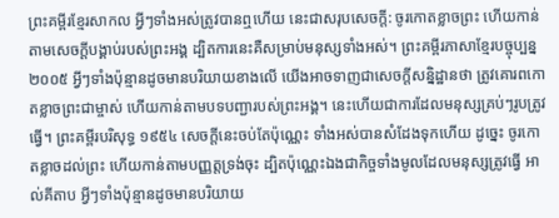ព្រះគម្ពីរខ្មែរសាកល អ្វីៗទាំងអស់ត្រូវបានឮហើយ នេះជាសរុបសេចក្ដី: ចូរកោតខ្លាចព្រះ ហើយកាន់តាមសេចក្ដីបង្គាប់របស់ព្រះអង្គ ដ្បិតការនេះគឺសម្រាប់មនុស្សទាំងអស់។ ព្រះគម្ពីរភាសាខ្មែរបច្ចុប្បន្ន ២០០៥ អ្វីៗទាំងប៉ុន្មានដូចមានបរិយាយខាងលើ យើងអាចទាញជាសេចក្ដីសន្និដ្ឋានថា ត្រូវគោរពកោតខ្លាចព្រះជាម្ចាស់ ហើយកាន់តាមបទបញ្ជារបស់ព្រះអង្គ។ នេះហើយជាការដែលមនុស្សគ្រប់ៗរូបត្រូវធ្វើ។ ព្រះគម្ពីរបរិសុទ្ធ ១៩៥៤ សេចក្ដីនេះចប់តែប៉ុណ្ណេះ ទាំងអស់បានសំដែងទុកហើយ ដូច្នេះ ចូរកោតខ្លាចដល់ព្រះ ហើយកាន់តាមបញ្ញត្តទ្រង់ចុះ ដ្បិតប៉ុណ្ណេះឯងជាកិច្ចទាំងមូលដែលមនុស្សត្រូវធ្វើ អាល់គីតាប អ្វីៗទាំងប៉ុន្មានដូចមានបរិយាយ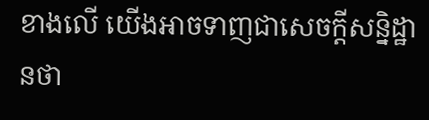ខាងលើ យើងអាចទាញជាសេចក្ដីសន្និដ្ឋានថា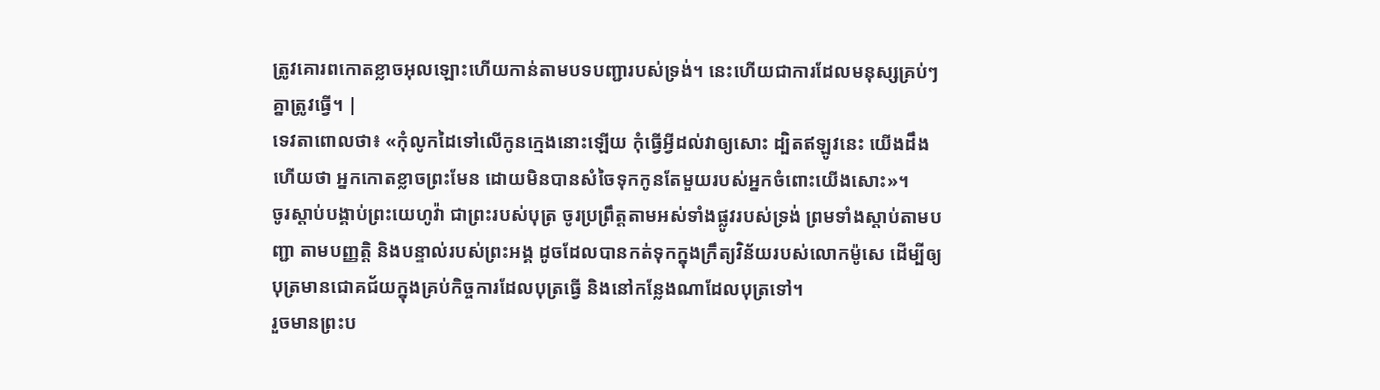ត្រូវគោរពកោតខ្លាចអុលឡោះហើយកាន់តាមបទបញ្ជារបស់ទ្រង់។ នេះហើយជាការដែលមនុស្សគ្រប់ៗគ្នាត្រូវធ្វើ។ |
ទេវតាពោលថា៖ «កុំលូកដៃទៅលើកូនក្មេងនោះឡើយ កុំធ្វើអ្វីដល់វាឲ្យសោះ ដ្បិតឥឡូវនេះ យើងដឹងហើយថា អ្នកកោតខ្លាចព្រះមែន ដោយមិនបានសំចៃទុកកូនតែមួយរបស់អ្នកចំពោះយើងសោះ»។
ចូរស្ដាប់បង្គាប់ព្រះយេហូវ៉ា ជាព្រះរបស់បុត្រ ចូរប្រព្រឹត្តតាមអស់ទាំងផ្លូវរបស់ទ្រង់ ព្រមទាំងស្ដាប់តាមបញ្ជា តាមបញ្ញត្តិ និងបន្ទាល់របស់ព្រះអង្គ ដូចដែលបានកត់ទុកក្នុងក្រឹត្យវិន័យរបស់លោកម៉ូសេ ដើម្បីឲ្យបុត្រមានជោគជ័យក្នុងគ្រប់កិច្ចការដែលបុត្រធ្វើ និងនៅកន្លែងណាដែលបុត្រទៅ។
រួចមានព្រះប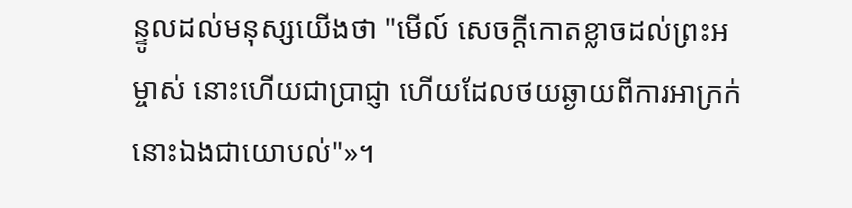ន្ទូលដល់មនុស្សយើងថា "មើល៍ សេចក្ដីកោតខ្លាចដល់ព្រះអម្ចាស់ នោះហើយជាប្រាជ្ញា ហើយដែលថយឆ្ងាយពីការអាក្រក់ នោះឯងជាយោបល់"»។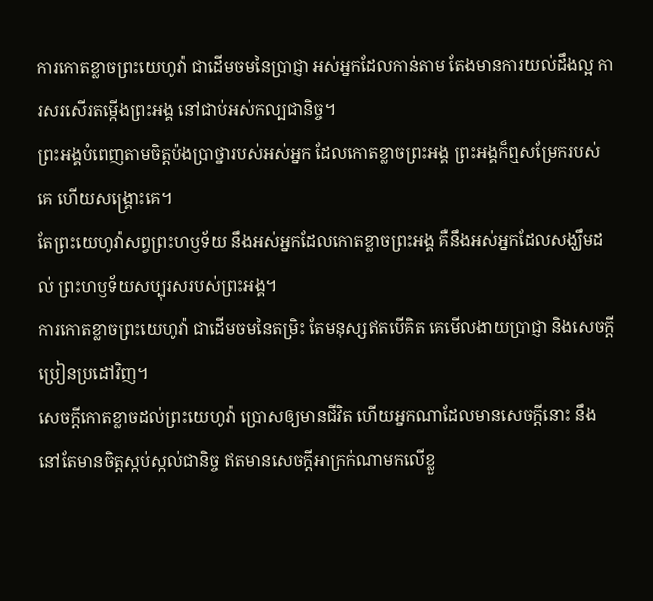ការកោតខ្លាចព្រះយេហូវ៉ា ជាដើមចមនៃប្រាជ្ញា អស់អ្នកដែលកាន់តាម តែងមានការយល់ដឹងល្អ ការសរសើរតម្កើងព្រះអង្គ នៅជាប់អស់កល្បជានិច្ច។
ព្រះអង្គបំពេញតាមចិត្តប៉ងប្រាថ្នារបស់អស់អ្នក ដែលកោតខ្លាចព្រះអង្គ ព្រះអង្គក៏ឮសម្រែករបស់គេ ហើយសង្គ្រោះគេ។
តែព្រះយេហូវ៉ាសព្វព្រះហឫទ័យ នឹងអស់អ្នកដែលកោតខ្លាចព្រះអង្គ គឺនឹងអស់អ្នកដែលសង្ឃឹមដល់ ព្រះហឫទ័យសប្បុរសរបស់ព្រះអង្គ។
ការកោតខ្លាចព្រះយេហូវ៉ា ជាដើមចមនៃតម្រិះ តែមនុស្សឥតបើគិត គេមើលងាយប្រាជ្ញា និងសេចក្ដីប្រៀនប្រដៅវិញ។
សេចក្ដីកោតខ្លាចដល់ព្រះយេហូវ៉ា ប្រោសឲ្យមានជីវិត ហើយអ្នកណាដែលមានសេចក្ដីនោះ នឹងនៅតែមានចិត្តស្កប់ស្កល់ជានិច្ច ឥតមានសេចក្ដីអាក្រក់ណាមកលើខ្លួ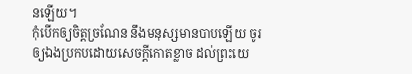នឡើយ។
កុំបើកឲ្យចិត្តច្រណែន នឹងមនុស្សមានបាបឡើយ ចូរឲ្យឯងប្រកបដោយសេចក្ដីកោតខ្លាច ដល់ព្រះយេ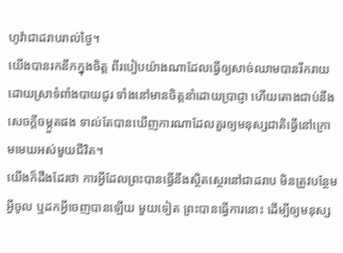ហូវ៉ាជាដរាបរាល់ថ្ងៃ។
យើងបានរកនឹកក្នុងចិត្ត ពីរបៀបយ៉ាងណាដែលធ្វើឲ្យសាច់ឈាមបានរីករាយ ដោយស្រាទំពាំងបាយជូរ ទាំងនៅមានចិត្តនាំដោយប្រាជ្ញា ហើយតោងជាប់នឹងសេចក្ដីចម្កួតផង ទាល់តែបានឃើញការណាដែលគួរឲ្យមនុស្សជាតិធ្វើនៅក្រោមមេឃអស់មួយជីវិត។
យើងក៏ដឹងដែរថា ការអ្វីដែលព្រះបានធ្វើនឹងស្ថិតស្ថេរនៅជាដរាប មិនត្រូវបន្ថែមអ្វីចូល ឬដកអ្វីចេញបានឡើយ មួយទៀត ព្រះបានធ្វើការនោះ ដើម្បីឲ្យមនុស្ស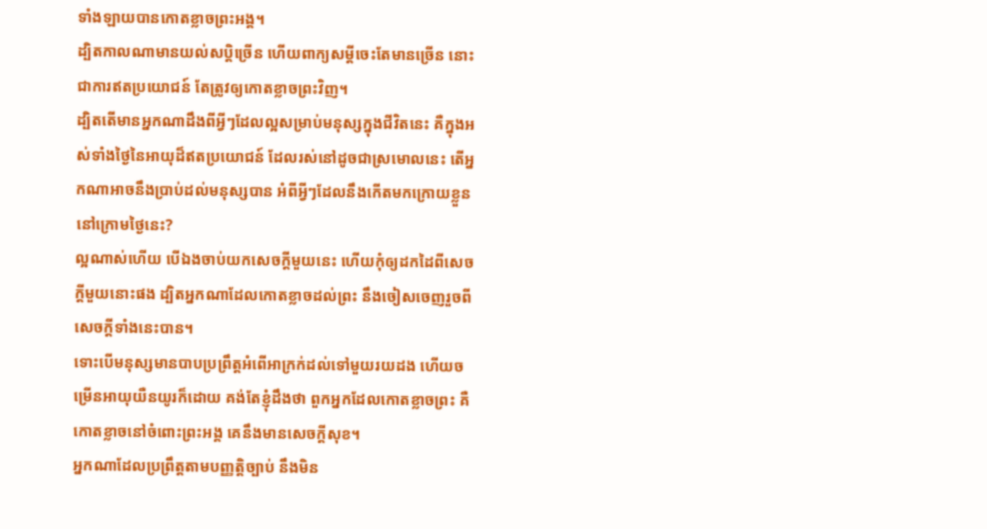ទាំងឡាយបានកោតខ្លាចព្រះអង្គ។
ដ្បិតកាលណាមានយល់សប្តិច្រើន ហើយពាក្យសម្ដីចេះតែមានច្រើន នោះជាការឥតប្រយោជន៍ តែត្រូវឲ្យកោតខ្លាចព្រះវិញ។
ដ្បិតតើមានអ្នកណាដឹងពីអ្វីៗដែលល្អសម្រាប់មនុស្សក្នុងជីវិតនេះ គឺក្នុងអស់ទាំងថ្ងៃនៃអាយុដ៏ឥតប្រយោជន៍ ដែលរស់នៅដូចជាស្រមោលនេះ តើអ្នកណាអាចនឹងប្រាប់ដល់មនុស្សបាន អំពីអ្វីៗដែលនឹងកើតមកក្រោយខ្លួននៅក្រោមថ្ងៃនេះ?
ល្អណាស់ហើយ បើឯងចាប់យកសេចក្ដីមួយនេះ ហើយកុំឲ្យដកដៃពីសេចក្ដីមួយនោះផង ដ្បិតអ្នកណាដែលកោតខ្លាចដល់ព្រះ នឹងចៀសចេញរួចពីសេចក្ដីទាំងនេះបាន។
ទោះបើមនុស្សមានបាបប្រព្រឹត្តអំពើអាក្រក់ដល់ទៅមួយរយដង ហើយចម្រើនអាយុយឺនយូរក៏ដោយ គង់តែខ្ញុំដឹងថា ពួកអ្នកដែលកោតខ្លាចព្រះ គឺកោតខ្លាចនៅចំពោះព្រះអង្គ គេនឹងមានសេចក្ដីសុខ។
អ្នកណាដែលប្រព្រឹត្តតាមបញ្ញត្តិច្បាប់ នឹងមិន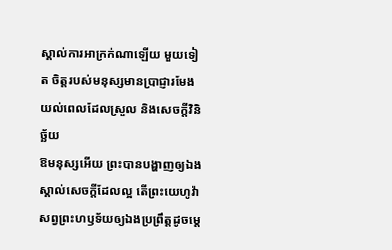ស្គាល់ការអាក្រក់ណាឡើយ មួយទៀត ចិត្តរបស់មនុស្សមានប្រាជ្ញារមែងយល់ពេលដែលស្រួល និងសេចក្ដីវិនិច្ឆ័យ
ឱមនុស្សអើយ ព្រះបានបង្ហាញឲ្យឯងស្គាល់សេចក្ដីដែលល្អ តើព្រះយេហូវ៉ាសព្វព្រះហឫទ័យឲ្យឯងប្រព្រឹត្តដូចម្តេ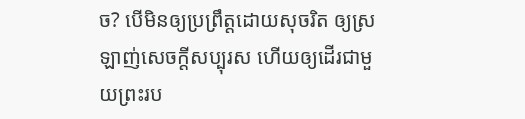ច? បើមិនឲ្យប្រព្រឹត្តដោយសុចរិត ឲ្យស្រឡាញ់សេចក្ដីសប្បុរស ហើយឲ្យដើរជាមួយព្រះរប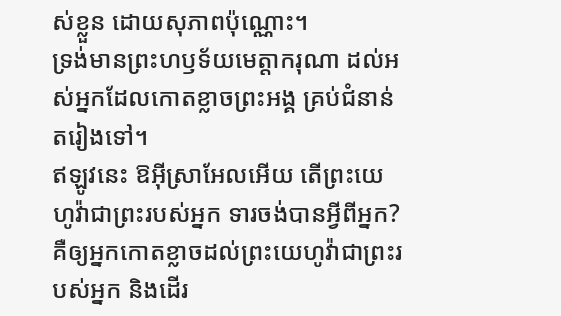ស់ខ្លួន ដោយសុភាពប៉ុណ្ណោះ។
ទ្រង់មានព្រះហឫទ័យមេត្តាករុណា ដល់អស់អ្នកដែលកោតខ្លាចព្រះអង្គ គ្រប់ជំនាន់តរៀងទៅ។
ឥឡូវនេះ ឱអ៊ីស្រាអែលអើយ តើព្រះយេហូវ៉ាជាព្រះរបស់អ្នក ទារចង់បានអ្វីពីអ្នក? គឺឲ្យអ្នកកោតខ្លាចដល់ព្រះយេហូវ៉ាជាព្រះរបស់អ្នក និងដើរ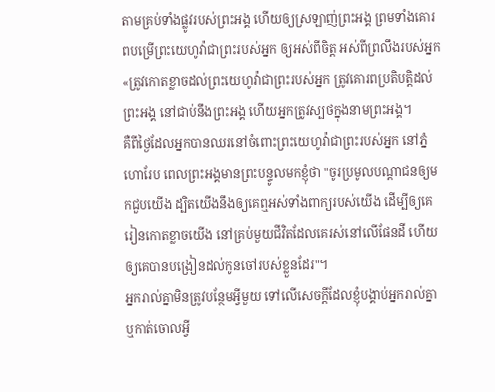តាមគ្រប់ទាំងផ្លូវរបស់ព្រះអង្គ ហើយឲ្យស្រឡាញ់ព្រះអង្គ ព្រមទាំងគោរពបម្រើព្រះយេហូវ៉ាជាព្រះរបស់អ្នក ឲ្យអស់ពីចិត្ត អស់ពីព្រលឹងរបស់អ្នក
«ត្រូវកោតខ្លាចដល់ព្រះយេហូវ៉ាជាព្រះរបស់អ្នក ត្រូវគោរពប្រតិបត្តិដល់ព្រះអង្គ នៅជាប់នឹងព្រះអង្គ ហើយអ្នកត្រូវស្បថក្នុងនាមព្រះអង្គ។
គឺពីថ្ងៃដែលអ្នកបានឈរនៅចំពោះព្រះយេហូវ៉ាជាព្រះរបស់អ្នក នៅភ្នំហោរែប ពេលព្រះអង្គមានព្រះបន្ទូលមកខ្ញុំថា "ចូរប្រមូលបណ្ដាជនឲ្យមកជួបយើង ដ្បិតយើងនឹងឲ្យគេឮអស់ទាំងពាក្យរបស់យើង ដើម្បីឲ្យគេរៀនកោតខ្លាចយើង នៅគ្រប់មួយជីវិតដែលគេរស់នៅលើផែនដី ហើយឲ្យគេបានបង្រៀនដល់កូនចៅរបស់ខ្លួនដែរ"។
អ្នករាល់គ្នាមិនត្រូវបន្ថែមអ្វីមួយ ទៅលើសេចក្ដីដែលខ្ញុំបង្គាប់អ្នករាល់គ្នា ឬកាត់ចោលអ្វី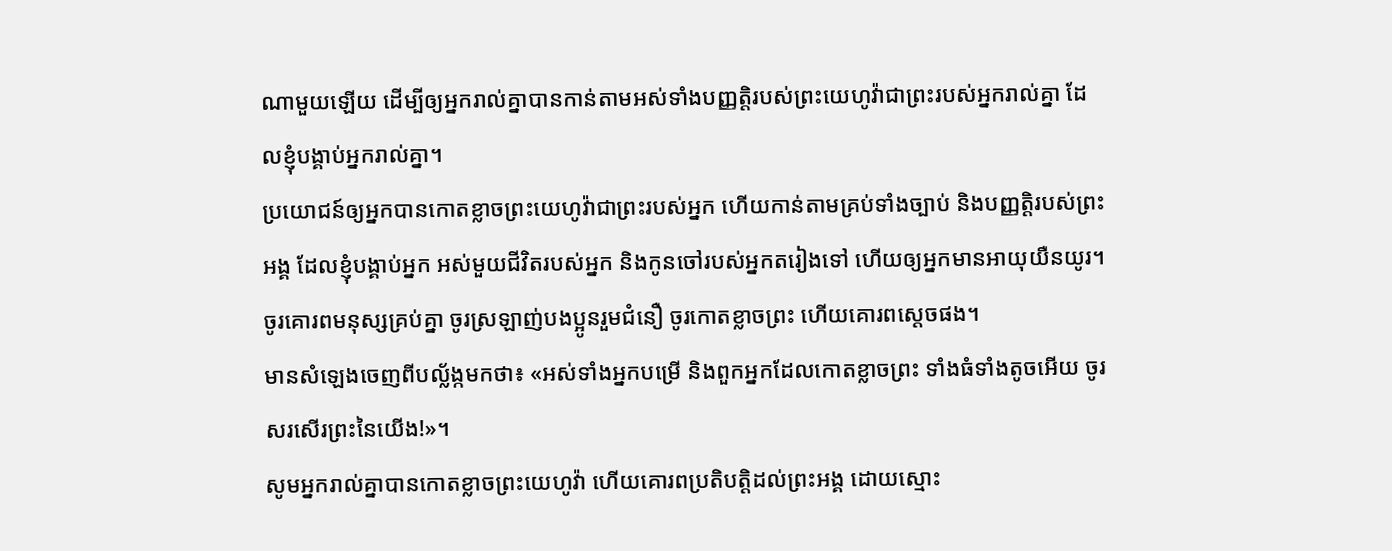ណាមួយឡើយ ដើម្បីឲ្យអ្នករាល់គ្នាបានកាន់តាមអស់ទាំងបញ្ញត្តិរបស់ព្រះយេហូវ៉ាជាព្រះរបស់អ្នករាល់គ្នា ដែលខ្ញុំបង្គាប់អ្នករាល់គ្នា។
ប្រយោជន៍ឲ្យអ្នកបានកោតខ្លាចព្រះយេហូវ៉ាជាព្រះរបស់អ្នក ហើយកាន់តាមគ្រប់ទាំងច្បាប់ និងបញ្ញត្តិរបស់ព្រះអង្គ ដែលខ្ញុំបង្គាប់អ្នក អស់មួយជីវិតរបស់អ្នក និងកូនចៅរបស់អ្នកតរៀងទៅ ហើយឲ្យអ្នកមានអាយុយឺនយូរ។
ចូរគោរពមនុស្សគ្រប់គ្នា ចូរស្រឡាញ់បងប្អូនរួមជំនឿ ចូរកោតខ្លាចព្រះ ហើយគោរពស្តេចផង។
មានសំឡេងចេញពីបល្ល័ង្កមកថា៖ «អស់ទាំងអ្នកបម្រើ និងពួកអ្នកដែលកោតខ្លាចព្រះ ទាំងធំទាំងតូចអើយ ចូរសរសើរព្រះនៃយើង!»។
សូមអ្នករាល់គ្នាបានកោតខ្លាចព្រះយេហូវ៉ា ហើយគោរពប្រតិបត្តិដល់ព្រះអង្គ ដោយស្មោះ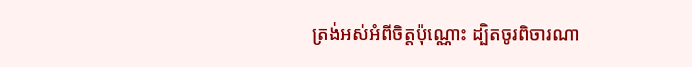ត្រង់អស់អំពីចិត្តប៉ុណ្ណោះ ដ្បិតចូរពិចារណា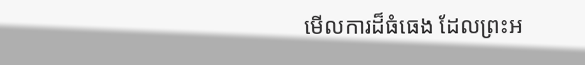មើលការដ៏ធំធេង ដែលព្រះអ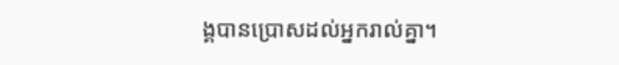ង្គបានប្រោសដល់អ្នករាល់គ្នា។